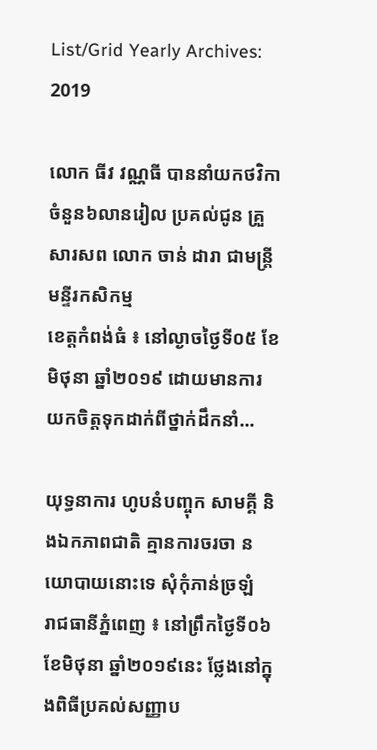List/Grid Yearly Archives: 2019

លោក ធីវ វណ្ណធី បាននាំយកថវិកា ចំនួន៦លានរៀល ប្រគល់ជូន គ្រួសារសព លោក ចាន់ ដារា ជាមន្ត្រីមន្ទីរកសិកម្ម
ខេត្តកំពង់ធំ ៖ នៅល្ងាចថ្ងៃទី០៥ ខែមិថុនា ឆ្នាំ២០១៩ ដោយមានការយកចិត្តទុកដាក់ពីថ្នាក់ដឹកនាំ...

យុទ្ធនាការ ហូបនំបញ្ចុក សាមគ្គី និងឯកភាពជាតិ គ្មានការចរចា នយោបាយនោះទេ សុំកុំភាន់ច្រឡំ
រាជធានីភ្នំពេញ ៖ នៅព្រឹកថ្ងៃទី០៦ ខែមិថុនា ឆ្នាំ២០១៩នេះ ថ្លែងនៅក្នុងពិធីប្រគល់សញ្ញាប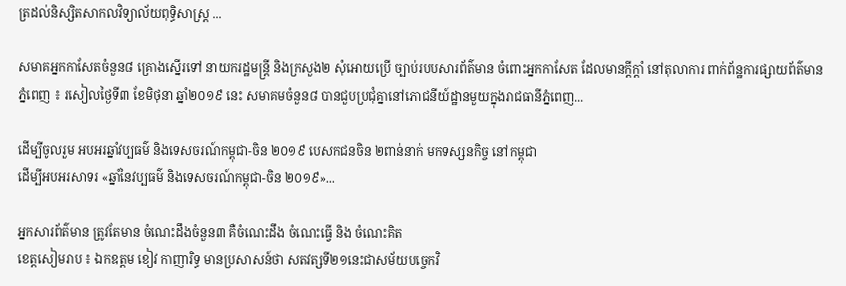ត្រដល់និស្សិតសាកលវិទ្យាល័យពុទ្ធិសាស្ត្រ ...

សមាគអ្នកកាសែតចំនួន៨ គ្រោងស្នើរទៅ នាយករដ្ឋមន្ត្រី និងក្រសួង២ សុំអោយប្រើ ច្បាប់របបសារព័ត៌មាន ចំពោះអ្នកកាសែត ដែលមានក្តីក្តាំ នៅតុលាការ ពាក់ព័ន្ឋការផ្សាយព័ត៌មាន
ភ្នំពេញ ៖ រសៀលថ្ងៃទី៣ ខែមិថុនា ឆ្នាំ២០១៩ នេះ សមាគមចំនួន៨ បានជួបប្រជុំគ្នានៅភោជនីយ៍ដ្ឋានមួយក្នុងរាជធានីភ្នំពេញ...

ដើម្បីចូលរួម អបអរឆ្នាំវប្បធម៌ និងទេសចរណ៍កម្ពុជា-ចិន ២០១៩ បេសកជនចិន ២ពាន់នាក់ មកទស្សនកិច្ច នៅកម្ពុជា
ដើម្បីអបអរសាទរ «ឆ្នាំនៃវប្បធម៌ និងទេសចរណ៍កម្ពុជា-ចិន ២០១៩»...

អ្នកសារព័ត៌មាន ត្រូវតែមាន ចំណេះដឹងចំនួន៣ គឺចំណេះដឹង ចំណេះធ្វើ និង ចំណេះគិត
ខេត្តសៀមរាប ៖ ឯកឧត្តម ខៀវ កាញារិទ្ធ មានប្រសាសន៍ថា សតវត្សទី២១នេះជាសម័យបច្ចេកវិ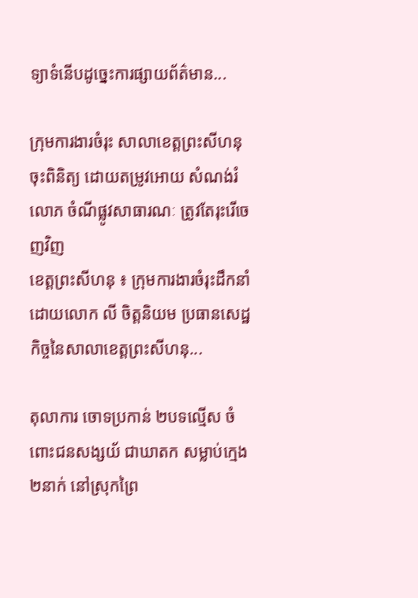ទ្យាទំនើបដូច្នេះការផ្សាយព័ត៌មាន...

ក្រុមការងារចំរុះ សាលាខេត្តព្រះសីហនុ ចុះពិនិត្យ ដោយតម្រូវអោយ សំណង់រំលោភ ចំណីផ្លូវសាធារណៈ ត្រូវតែរុះរើចេញវិញ
ខេត្តព្រះសីហនុ ៖ ក្រុមការងារចំរុះដឹកនាំដោយលោក លី ចិត្តនិយម ប្រធានសេដ្ឋកិច្ចនៃសាលាខេត្តព្រះសីហនុ...

តុលាការ ចោទប្រកាន់ ២បទល្មើស ចំពោះជនសង្សយ័ ជាឃាតក សម្លាប់ក្មេង២នាក់ នៅស្រុកព្រៃ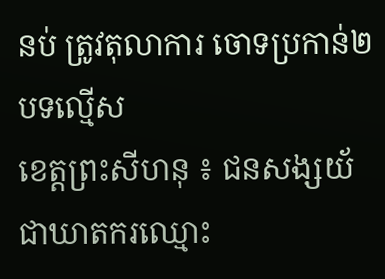នប់ ត្រូវតុលាការ ចោទប្រកាន់២បទល្មើស
ខេត្តព្រះសីហនុ ៖ ជនសង្សយ័ជាឃាតករឈ្មោះ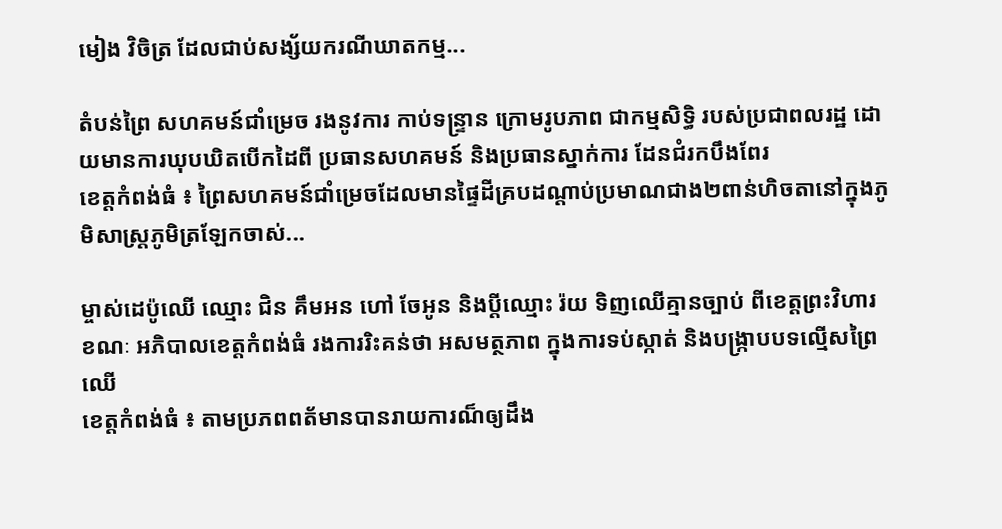មៀង វិចិត្រ ដែលជាប់សង្ស័យករណីឃាតកម្ម...

តំបន់ព្រៃ សហគមន៍ជាំម្រេច រងនូវការ កាប់ទន្ទ្រាន ក្រោមរូបភាព ជាកម្មសិទ្ធិ របស់ប្រជាពលរដ្ឋ ដោយមានការឃុបឃិតបើកដៃពី ប្រធានសហគមន៍ និងប្រធានស្នាក់ការ ដែនជំរកបឹងពែរ
ខេត្តកំពង់ធំ ៖ ព្រៃសហគមន៍ជាំម្រេចដែលមានផ្ទៃដីគ្របដណ្តាប់ប្រមាណជាង២ពាន់ហិចតានៅក្នុងភូមិសាស្រ្តភូមិត្រឡែកចាស់...

ម្ចាស់ដេប៉ូឈើ ឈ្មោះ ជិន គឹមអន ហៅ ចែអូន និងប្ដីឈ្មោះ រ៉យ ទិញឈើគ្មានច្បាប់ ពីខេត្តព្រះវិហារ ខណៈ អភិបាលខេត្តកំពង់ធំ រងការរិះគន់ថា អសមត្ថភាព ក្នុងការទប់ស្កាត់ និងបង្រ្កាបបទល្មើសព្រៃឈើ
ខេត្តកំពង់ធំ ៖ តាមប្រភពពត័មានបានរាយការណ៏ឲ្យដឹង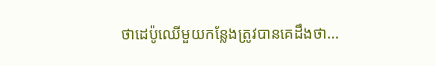ថាដេប៉ូឈើមួយកន្លែងត្រូវបានគេដឹងថា...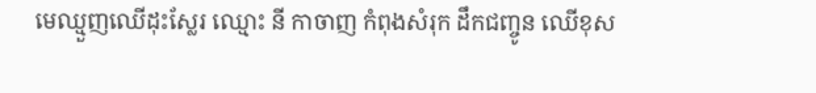មេឈ្មួញឈើដុះស្លែរ ឈ្មោះ នី កាចាញ កំពុងសំរុក ដឹកជញ្ចូន ឈើខុស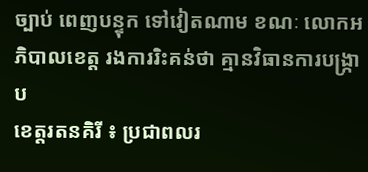ច្បាប់ ពេញបន្ទុក ទៅវៀតណាម ខណៈ លោកអភិបាលខេត្ត រងការរិះគន់ថា គ្មានវិធានការបង្រ្កាប
ខេត្តរតនគិរី ៖ ប្រជាពលរ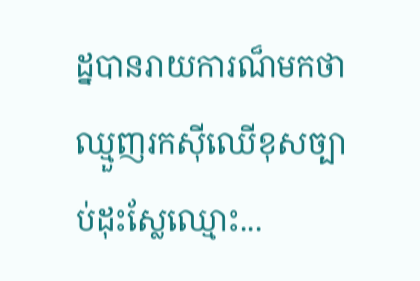ដ្នបានរាយការណ៏មកថា ឈ្មួញរកស៊ីឈើខុសច្បាប់ដុះស្លែឈ្មោះ...